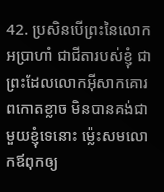42. ប្រសិនបើព្រះនៃលោកអប្រាហាំ ជាជីតារបស់ខ្ញុំ ជាព្រះដែលលោកអ៊ីសាកគោរពកោតខ្លាច មិនបានគង់ជាមួយខ្ញុំទេនោះ ម៉្លេះសមលោកឪពុកឲ្យ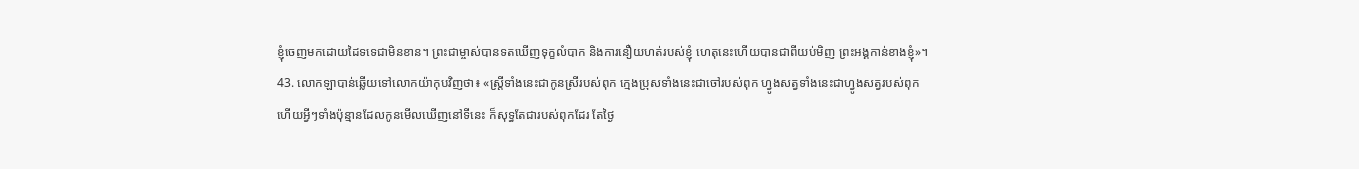ខ្ញុំចេញមកដោយដៃទទេជាមិនខាន។ ព្រះជាម្ចាស់បានទតឃើញទុក្ខលំបាក និងការនឿយហត់របស់ខ្ញុំ ហេតុនេះហើយបានជាពីយប់មិញ ព្រះអង្គកាន់ខាងខ្ញុំ»។
43. លោកឡាបាន់ឆ្លើយទៅលោកយ៉ាកុបវិញថា៖ «ស្ត្រីទាំងនេះជាកូនស្រីរបស់ពុក ក្មេងប្រុសទាំងនេះជាចៅរបស់ពុក ហ្វូងសត្វទាំងនេះជាហ្វូងសត្វរបស់ពុក ហើយអ្វីៗទាំងប៉ុន្មានដែលកូនមើលឃើញនៅទីនេះ ក៏សុទ្ធតែជារបស់ពុកដែរ តែថ្ងៃ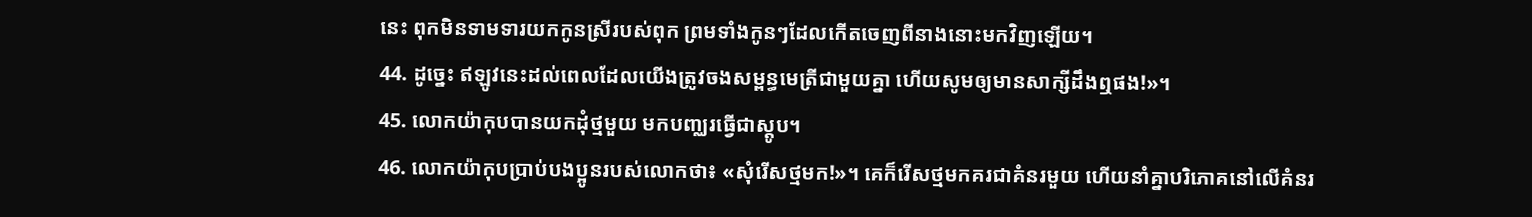នេះ ពុកមិនទាមទារយកកូនស្រីរបស់ពុក ព្រមទាំងកូនៗដែលកើតចេញពីនាងនោះមកវិញឡើយ។
44. ដូច្នេះ ឥឡូវនេះដល់ពេលដែលយើងត្រូវចងសម្ពន្ធមេត្រីជាមួយគ្នា ហើយសូមឲ្យមានសាក្សីដឹងឮផង!»។
45. លោកយ៉ាកុបបានយកដុំថ្មមួយ មកបញ្ឈរធ្វើជាស្តូប។
46. លោកយ៉ាកុបប្រាប់បងប្អូនរបស់លោកថា៖ «សុំរើសថ្មមក!»។ គេក៏រើសថ្មមកគរជាគំនរមួយ ហើយនាំគ្នាបរិភោគនៅលើគំនរ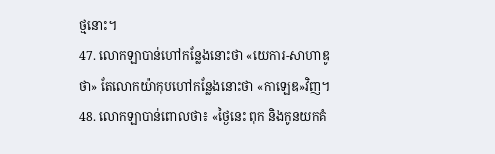ថ្មនោះ។
47. លោកឡាបាន់ហៅកន្លែងនោះថា «យេការ-សាហាឌូថា» តែលោកយ៉ាកុបហៅកន្លែងនោះថា «កាឡេឌ»វិញ។
48. លោកឡាបាន់ពោលថា៖ «ថ្ងៃនេះ ពុក និងកូនយកគំ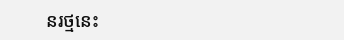នរថ្មនេះ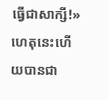ធ្វើជាសាក្សី!» ហេតុនេះហើយបានជា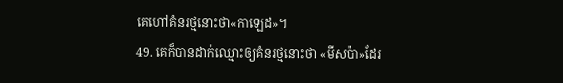គេហៅគំនរថ្មនោះថា«កាឡេដ»។
49. គេក៏បានដាក់ឈ្មោះឲ្យគំនរថ្មនោះថា «មីសប៉ា»ដែរ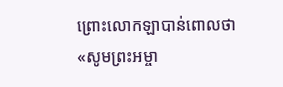ព្រោះលោកឡាបាន់ពោលថា «សូមព្រះអម្ចា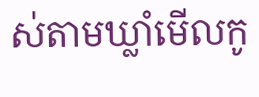ស់តាមឃ្លាំមើលកូ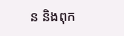ន និងពុក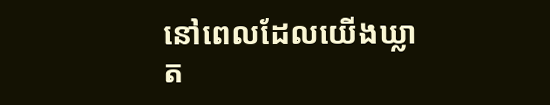នៅពេលដែលយើងឃ្លាត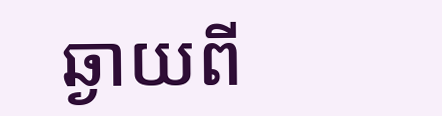ឆ្ងាយពី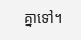គ្នាទៅ។